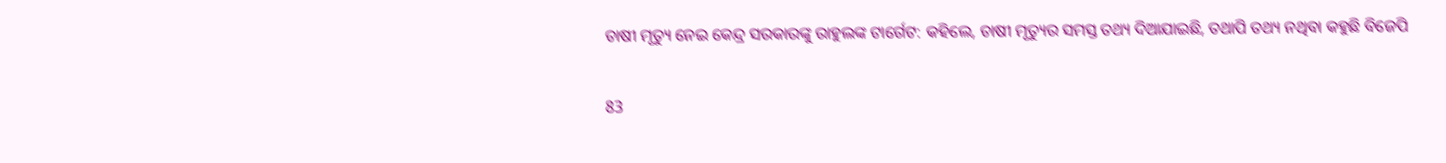ଚାଷୀ ମୃତ୍ୟୁ ନେଇ କେନ୍ଦ୍ର ସରକାରଙ୍କୁ ରାହୁଲଙ୍କ ଟାର୍ଗେଟ: କହିଲେ, ଚାଷୀ ମୃତ୍ୟୁର ସମସ୍ତ ତଥ୍ୟ ଦିଆଯାଇଛି, ତଥାପି ତଥ୍ୟ ନଥିବା କହୁଛି ବିଜେପି

83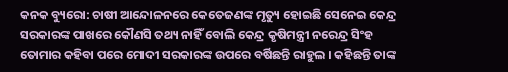କନକ ବ୍ୟୁରୋ: ଚାଷୀ ଆନ୍ଦୋଳନରେ କେତେଜଣଙ୍କ ମୃତ୍ୟୁ ହୋଇଛି ସେନେଇ କେନ୍ଦ୍ର ସରକାରଙ୍କ ପାଖରେ କୌଣସି ତଥ୍ୟ ନାହିଁ ବୋଲି କେନ୍ଦ୍ର କୃଷିମନ୍ତ୍ରୀ ନରେନ୍ଦ୍ର ସିଂହ ତୋମାର କହିବା ପରେ ମୋଦୀ ସରକାରଙ୍କ ଉପରେ ବର୍ଷିଛନ୍ତି ରାହୁଲ । କହିଛନ୍ତି ତାଙ୍କ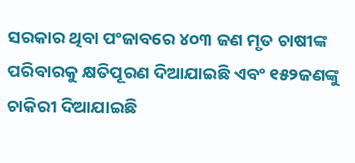ସରକାର ଥିବା ପଂଜାବରେ ୪୦୩ ଜଣ ମୃତ ଚାଷୀଙ୍କ ପରିବାରକୁ କ୍ଷତିପୂରଣ ଦିଆଯାଇଛି ଏବଂ ୧୫୨ଜଣଙ୍କୁ ଚାକିରୀ ଦିଆଯାଇଛି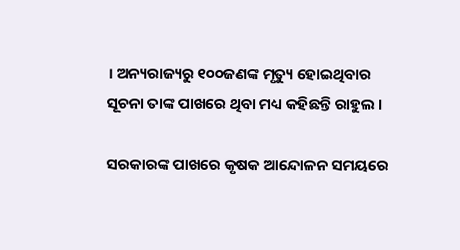। ଅନ୍ୟରାଜ୍ୟରୁ ୧୦୦ଜଣଙ୍କ ମୃତ୍ୟୁ ହୋଇଥିବାର ସୂଚନା ତାଙ୍କ ପାଖରେ ଥିବା ମଧ୍ୟ କହିଛନ୍ତି ରାହୁଲ ।

ସରକାରଙ୍କ ପାଖରେ କୃଷକ ଆନ୍ଦୋଳନ ସମୟରେ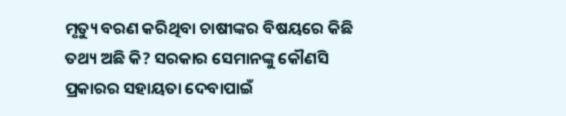ମୃତ୍ୟୁ ବରଣ କରିଥିବା ଚାଷୀଙ୍କର ବିଷୟରେ କିଛି ତଥ୍ୟ ଅଛି କି? ସରକାର ସେମାନଙ୍କୁ କୌଣସି ପ୍ରକାରର ସହାୟତା ଦେବାପାଇଁ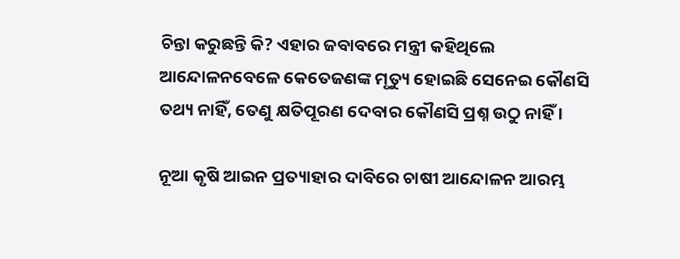ଚିନ୍ତା କରୁଛନ୍ତି କି? ଏହାର ଜବାବରେ ମନ୍ତ୍ରୀ କହିଥିଲେ ଆନ୍ଦୋଳନବେଳେ କେତେଜଣଙ୍କ ମୃତ୍ୟୁ ହୋଇଛି ସେନେଇ କୌଣସି ତଥ୍ୟ ନାହିଁ, ତେଣୁ କ୍ଷତିପୂରଣ ଦେବାର କୌଣସି ପ୍ରଶ୍ନ ଉଠୁ ନାହିଁ ।

ନୂଆ କୃଷି ଆଇନ ପ୍ରତ୍ୟାହାର ଦାବିରେ ଚାଷୀ ଆନ୍ଦୋଳନ ଆରମ୍ଭ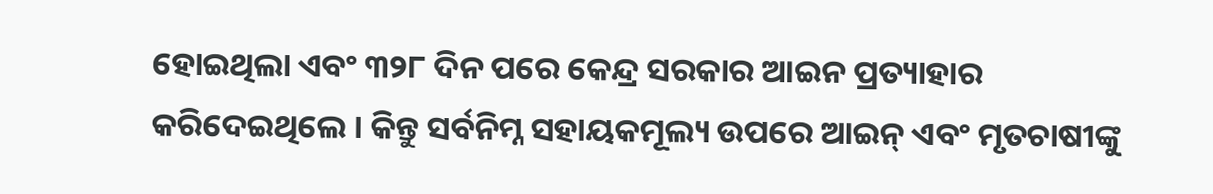ହୋଇଥିଲା ଏବଂ ୩୨୮ ଦିନ ପରେ କେନ୍ଦ୍ର ସରକାର ଆଇନ ପ୍ରତ୍ୟାହାର କରିଦେଇଥିଲେ । କିନ୍ତୁ ସର୍ବନିମ୍ନ ସହାୟକମୂଲ୍ୟ ଉପରେ ଆଇନ୍ ଏବଂ ମୃତଚାଷୀଙ୍କୁ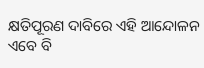କ୍ଷତିପୂରଣ ଦାବିରେ ଏହି ଆନ୍ଦୋଳନ ଏବେ ବି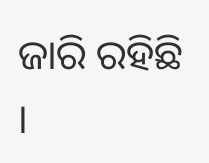ଜାରି ରହିଛି ।